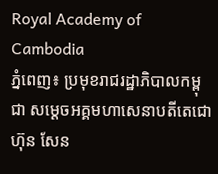Royal Academy of Cambodia
ភ្នំពេញ៖ ប្រមុខរាជរដ្ឋាភិបាលកម្ពុជា សម្ដេចអគ្គមហាសេនាបតីតេជោ ហ៊ុន សែន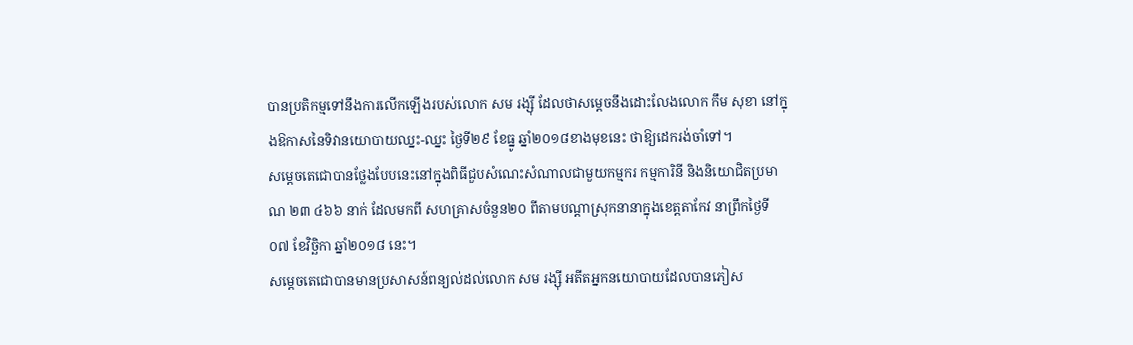បានប្រតិកម្មទៅនឹងការលើកឡើងរបស់លោក សម រង្ស៊ី ដែលថាសម្ដេចនឹងដោះលែងលោក កឹម សុខា នៅក្នុងឱកាសនៃទិវានយោបាយឈ្នះ-ឈ្នះ ថ្ងៃទី២៩ ខែធ្នូ ឆ្នាំ២០១៨ខាងមុខនេះ ថាឱ្យដេករង់ចាំទៅ។
សម្ដេចតេជោបានថ្លែងបែបនេះនៅក្នុងពិធីជួបសំណេះសំណាលជាមួយកម្មករ កម្មការិនី និងនិយោជិតប្រមាណ ២៣ ៤៦៦ នាក់ ដែលមកពី សហគ្រាសចំនួន២០ ពីតាមបណ្ដាស្រុកនានាក្នុងខេត្តតាកែវ នាព្រឹកថ្ងៃទី០៧ ខែវិច្ឆិកា ឆ្នាំ២០១៨ នេះ។
សម្ដេចតេជោបានមានប្រសាសន៍ពន្យល់ដល់លោក សម រង្ស៊ី អតីតអ្នកនយោបាយដែលបានភៀស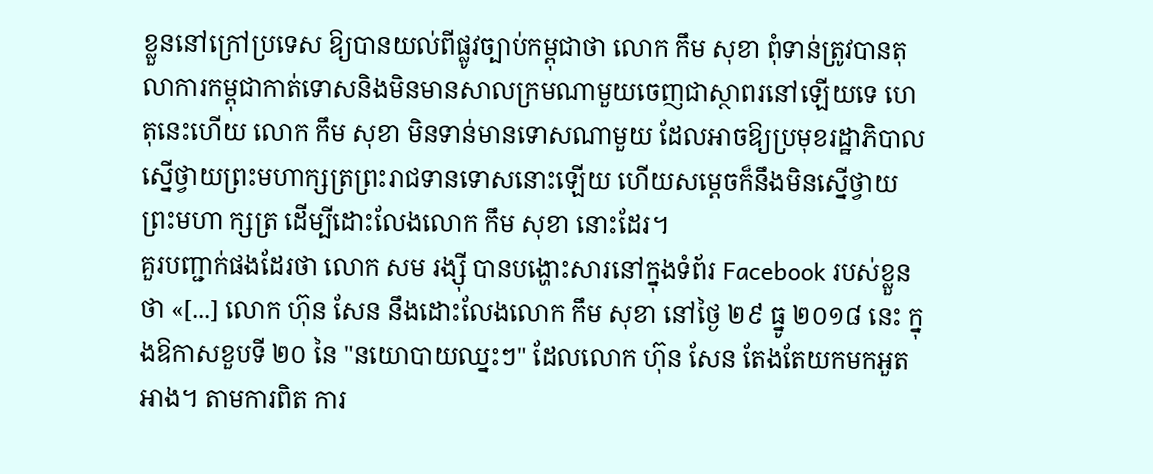ខ្លួននៅក្រៅប្រទេស ឱ្យបានយល់ពីផ្លូវច្បាប់កម្ពុជាថា លោក កឹម សុខា ពុំទាន់ត្រូវបានតុលាការកម្ពុជាកាត់ទោសនិងមិនមានសាលក្រមណាមួយចេញជាស្ថាពរនៅឡើយទេ ហេតុនេះហើយ លោក កឹម សុខា មិនទាន់មានទោសណាមួយ ដែលអាចឱ្យប្រមុខរដ្ឋាភិបាលស្នើថ្វាយព្រះមហាក្សត្រព្រះរាជទានទោសនោះឡើយ ហើយសម្ដេចក៏នឹងមិនស្នើថ្វាយព្រះមហា ក្សត្រ ដើម្បីដោះលែងលោក កឹម សុខា នោះដែរ។
គួរបញ្ជាក់ផងដែរថា លោក សម រង្ស៊ី បានបង្ហោះសារនៅក្នុងទំព័រ Facebook របស់ខ្លួនថា «[...] លោក ហ៊ុន សែន នឹងដោះលែងលោក កឹម សុខា នៅថ្ងៃ ២៩ ធ្នូ ២០១៨ នេះ ក្នុងឱកាសខួបទី ២០ នៃ "នយោបាយឈ្នះៗ" ដែលលោក ហ៊ុន សែន តែងតែយកមកអួតអាង។ តាមការពិត ការ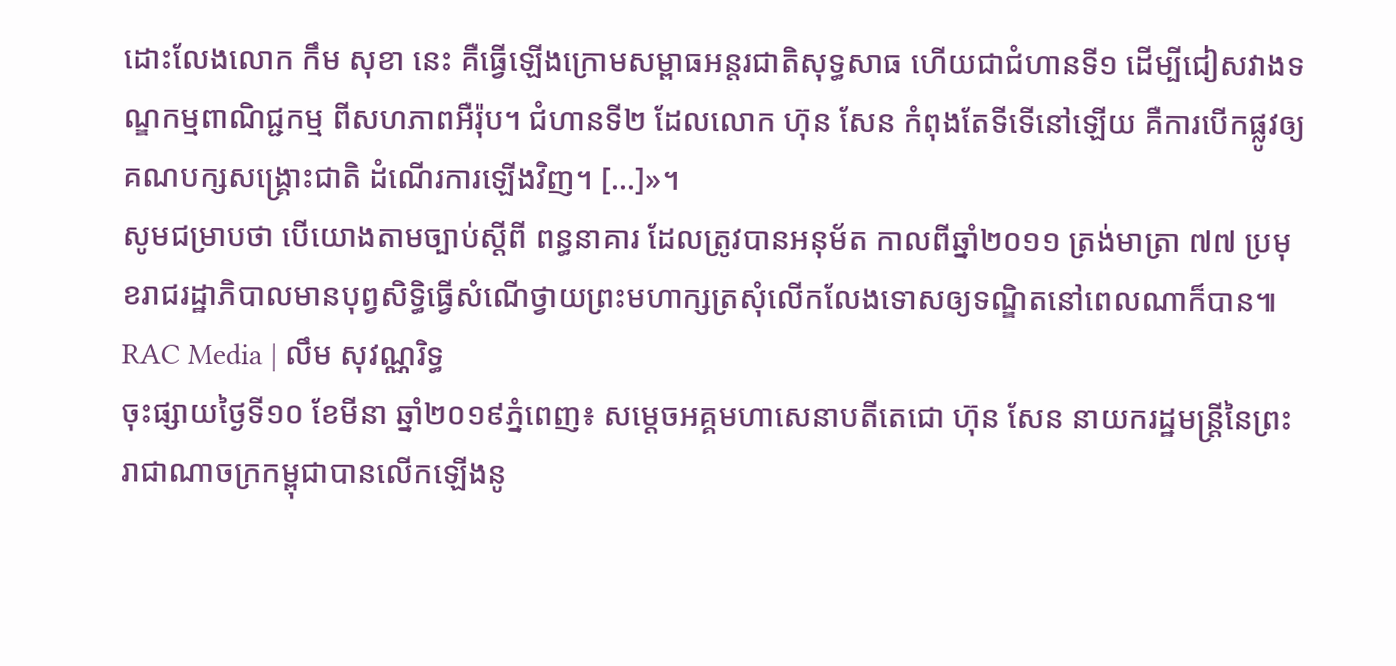ដោះលែងលោក កឹម សុខា នេះ គឺធ្វើឡើងក្រោមសម្ពាធអន្តរជាតិសុទ្ធសាធ ហើយជាជំហានទី១ ដើម្បីជៀសវាងទណ្ឌកម្មពាណិជ្ជកម្ម ពីសហភាពអឺរ៉ុប។ ជំហានទី២ ដែលលោក ហ៊ុន សែន កំពុងតែទីទើនៅឡើយ គឺការបើកផ្លូវឲ្យគណបក្សសង្គ្រោះជាតិ ដំណើរការឡើងវិញ។ [...]»។
សូមជម្រាបថា បើយោងតាមច្បាប់ស្ដីពី ពន្ធនាគារ ដែលត្រូវបានអនុម័ត កាលពីឆ្នាំ២០១១ ត្រង់មាត្រា ៧៧ ប្រមុខរាជរដ្ឋាភិបាលមានបុព្វសិទ្ធិធ្វើសំណើថ្វាយព្រះមហាក្សត្រសុំលើកលែងទោសឲ្យទណ្ឌិតនៅពេលណាក៏បាន៕
RAC Media | លឹម សុវណ្ណរិទ្ធ
ចុះផ្សាយថ្ងៃទី១០ ខែមីនា ឆ្នាំ២០១៩ភ្នំពេញ៖ សម្ដេចអគ្គមហាសេនាបតីតេជោ ហ៊ុន សែន នាយករដ្ឋមន្ត្រីនៃព្រះរាជាណាចក្រកម្ពុជាបានលើកឡើងនូ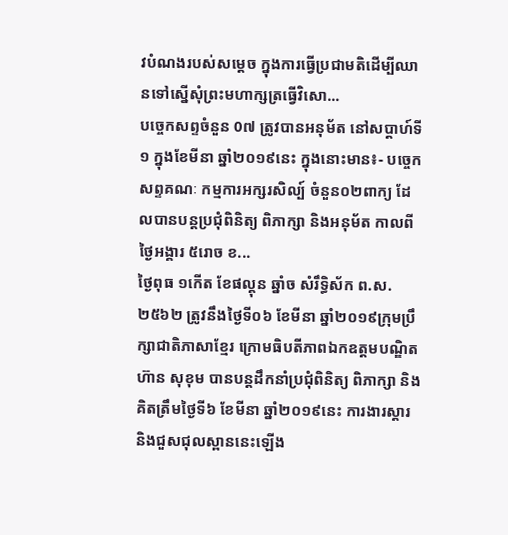វបំណងរបស់សម្ដេច ក្នុងការធ្វើប្រជាមតិដើម្បីឈានទៅស្នើសុំព្រះមហាក្សត្រធ្វើវិសោ...
បច្ចេកសព្ទចំនួន 0៧ ត្រូវបានអនុម័ត នៅសប្តាហ៍ទី១ ក្នុងខែមីនា ឆ្នាំ២០១៩នេះ ក្នុងនោះមាន៖- បច្ចេកសព្ទគណៈ កម្មការអក្សរសិល្ប៍ ចំនួន០២ពាក្យ ដែលបានបន្តប្រជុំពិនិត្យ ពិភាក្សា និងអនុម័ត កាលពីថ្ងៃអង្គារ ៥រោច ខ...
ថ្ងៃពុធ ១កេីត ខែផល្គុន ឆ្នាំច សំរឹទ្ធិស័ក ព.ស.២៥៦២ ត្រូវនឹងថ្ងៃទី០៦ ខែមីនា ឆ្នាំ២០១៩ក្រុមប្រឹក្សាជាតិភាសាខ្មែរ ក្រោមធិបតីភាពឯកឧត្តមបណ្ឌិត ហ៊ាន សុខុម បានបន្តដឹកនាំប្រជុំពិនិត្យ ពិភាក្សា និង
គិតត្រឹមថ្ងៃទី៦ ខែមីនា ឆ្នាំ២០១៩នេះ ការងារស្តារ និងជួសជុលស្ពាននេះឡើង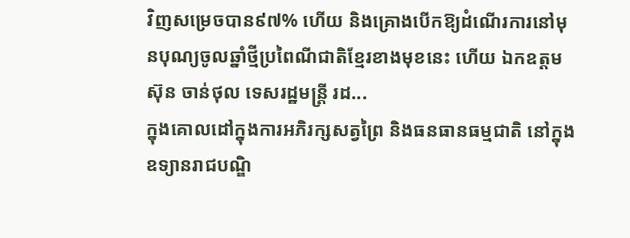វិញសម្រេចបាន៩៧% ហើយ និងគ្រោងបើកឱ្យដំណើរការនៅមុនបុណ្យចូលឆ្នាំថ្មីប្រពៃណីជាតិខ្មែរខាងមុខនេះ ហើយ ឯកឧត្តម ស៊ុន ចាន់ថុល ទេសរដ្ឋមន្រ្តី រដ...
ក្នុងគោលដៅក្នុងការអភិរក្សសត្វព្រៃ និងធនធានធម្មជាតិ នៅក្នុងឧទ្យានរាជបណ្ឌិ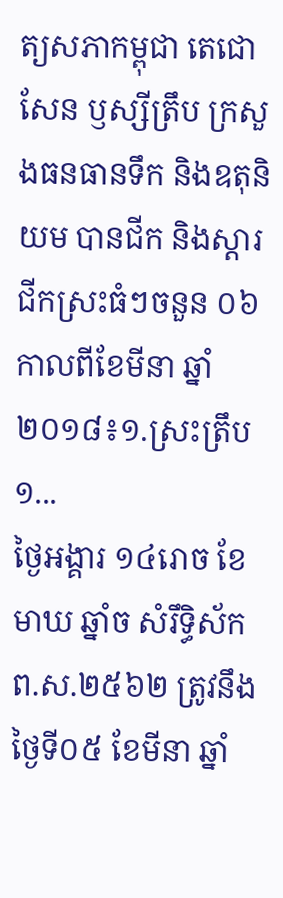ត្យសភាកម្ពុជា តេជោសែន ឫស្សីត្រឹប ក្រសួងធនធានទឹក និងឧតុនិយម បានជីក និងស្តារជីកស្រះធំៗចនួន ០៦ កាលពីខែមីនា ឆ្នាំ២០១៨៖១.ស្រះត្រឹប ១...
ថ្ងៃអង្គារ ១៤រោច ខែមាឃ ឆ្នាំច សំរឹទ្ធិស័ក ព.ស.២៥៦២ ត្រូវនឹងថ្ងៃទី០៥ ខែមីនា ឆ្នាំ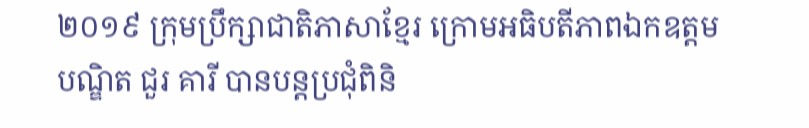២០១៩ ក្រុមប្រឹក្សាជាតិភាសាខ្មែរ ក្រោមអធិបតីភាពឯកឧត្តមបណ្ឌិត ជួរ គារី បានបន្តប្រជុំពិនិ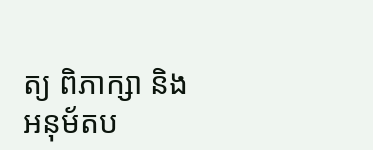ត្យ ពិភាក្សា និង អនុម័តប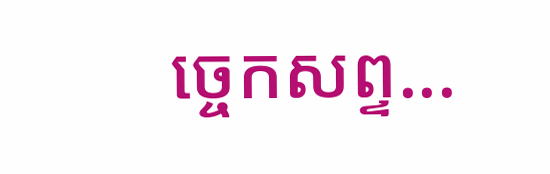ច្ចេកសព្ទ...